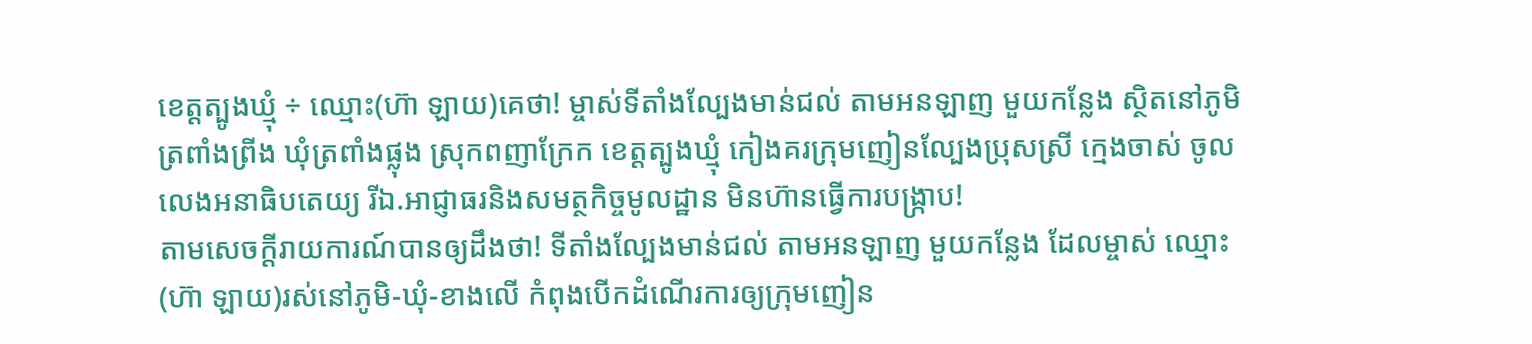ខេត្តត្បូងឃ្មុំ ÷ ឈ្មោះ(ហ៊ា ឡាយ)គេថា! ម្ចាស់ទីតាំងល្បែងមាន់ជល់ តាមអនឡាញ មួយកន្លែង ស្ថិតនៅភូមិត្រពាំងព្រីង ឃុំត្រពាំងផ្លុង ស្រុកពញាក្រែក ខេត្តត្បូងឃ្មុំ កៀងគរក្រុមញៀនល្បែងប្រុសស្រី ក្មេងចាស់ ចូលលេងអនាធិបតេយ្យ រីឯ.អាជ្ញាធរនិងសមត្ថកិច្ចមូលដ្ឋាន មិនហ៊ានធ្វើការបង្ក្រាប!
តាមសេចក្តីរាយការណ៍បានឲ្យដឹងថា! ទីតាំងល្បែងមាន់ជល់ តាមអនឡាញ មួយកន្លែង ដែលម្ចាស់ ឈ្មោះ(ហ៊ា ឡាយ)រស់នៅភូមិ-ឃុំ-ខាងលើ កំពុងបើកដំណើរការឲ្យក្រុមញៀន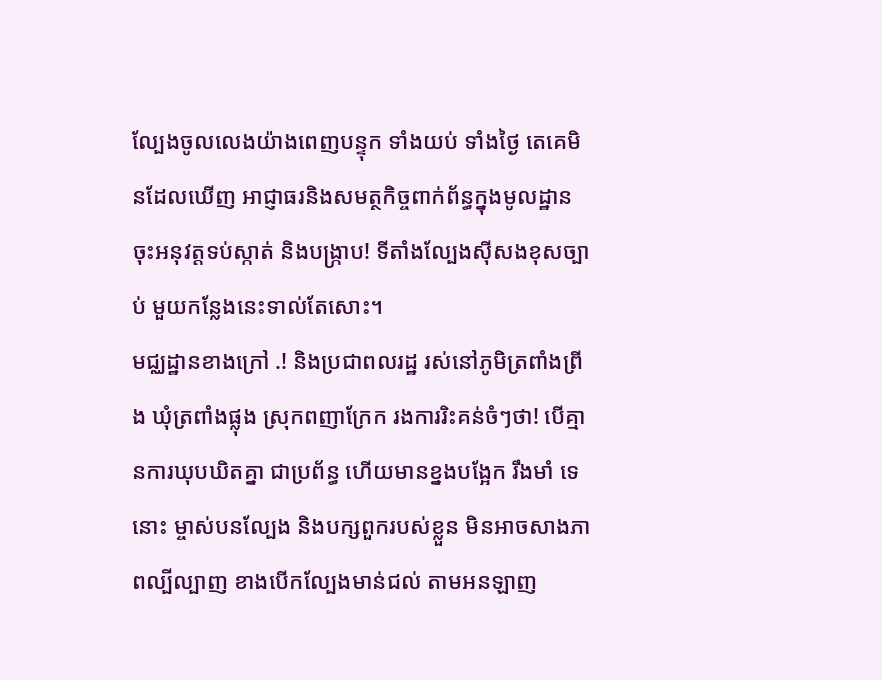ល្បែងចូលលេងយ៉ាងពេញបន្ទុក ទាំងយប់ ទាំងថ្ងៃ តេគេមិនដែលឃើញ អាជ្ញាធរនិងសមត្ថកិច្ចពាក់ព័ន្ធក្នុងមូលដ្ឋាន ចុះអនុវត្តទប់ស្កាត់ និងបង្ក្រាប! ទីតាំងល្បែងស៊ីសងខុសច្បាប់ មួយកន្លែងនេះទាល់តែសោះ។
មជ្ឈដ្ឋានខាងក្រៅ .! និងប្រជាពលរដ្ឋ រស់នៅភូមិត្រពាំងព្រីង ឃុំត្រពាំងផ្លុង ស្រុកពញាក្រែក រងការរិះគន់ចំៗថា! បើគ្មានការឃុបឃិតគ្នា ជាប្រព័ន្ធ ហើយមានខ្នងបង្អែក រឹងមាំ ទេនោះ ម្ចាស់បនល្បែង និងបក្សពួករបស់ខ្លួន មិនអាចសាងភាពល្បីល្បាញ ខាងបើកល្បែងមាន់ជល់ តាមអនឡាញ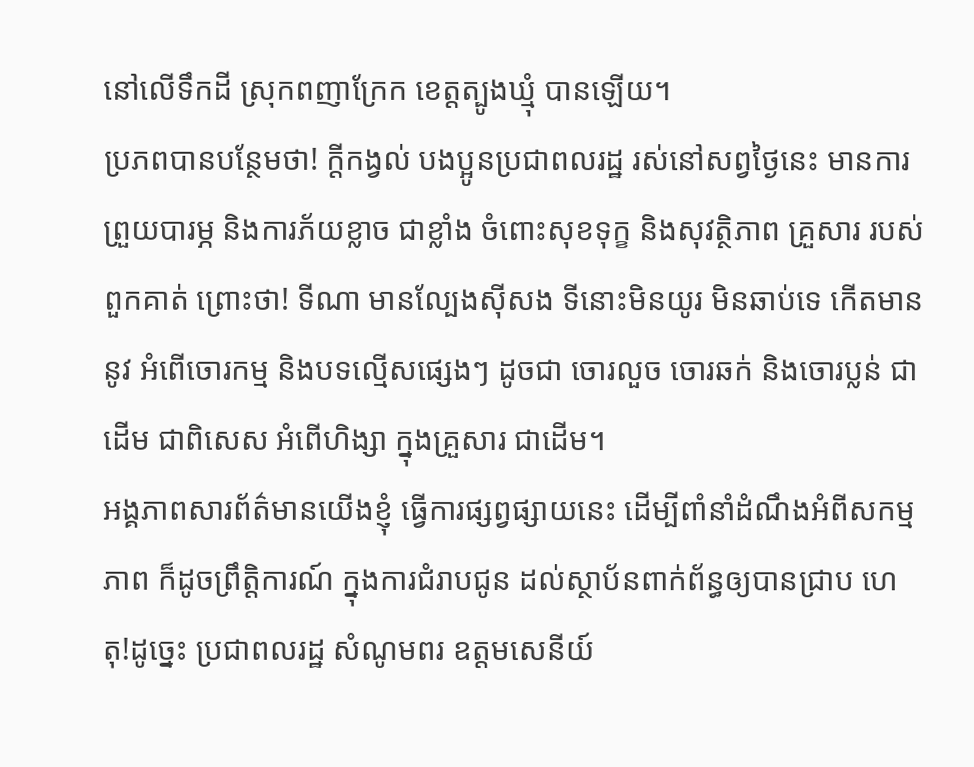នៅលើទឹកដី ស្រុកពញាក្រែក ខេត្តត្បូងឃ្មុំ បានឡើយ។
ប្រភពបានបន្ថែមថា! ក្តីកង្វល់ បងប្អូនប្រជាពលរដ្ឋ រស់នៅសព្វថ្ងៃនេះ មានការព្រួយបារម្ភ និងការភ័យខ្លាច ជាខ្លាំង ចំពោះសុខទុក្ខ និងសុវត្ថិភាព គ្រួសារ របស់ពួកគាត់ ព្រោះថា! ទីណា មានល្បែងស៊ីសង ទីនោះមិនយូរ មិនឆាប់ទេ កើតមាននូវ អំពើចោរកម្ម និងបទល្មើសផ្សេងៗ ដូចជា ចោរលួច ចោរឆក់ និងចោរប្លន់ ជាដើម ជាពិសេស អំពើហិង្សា ក្នុងគ្រួសារ ជាដើម។
អង្គភាពសារព័ត៌មានយើងខ្ញុំ ធ្វើការផ្សព្វផ្សាយនេះ ដើម្បីពាំនាំដំណឹងអំពីសកម្មភាព ក៏ដូចព្រឹត្តិការណ៍ ក្នុងការជំរាបជូន ដល់ស្ថាប័នពាក់ព័ន្ធឲ្យបានជ្រាប ហេតុ!ដូច្នេះ ប្រជាពលរដ្ឋ សំណូមពរ ឧត្តមសេនីយ៍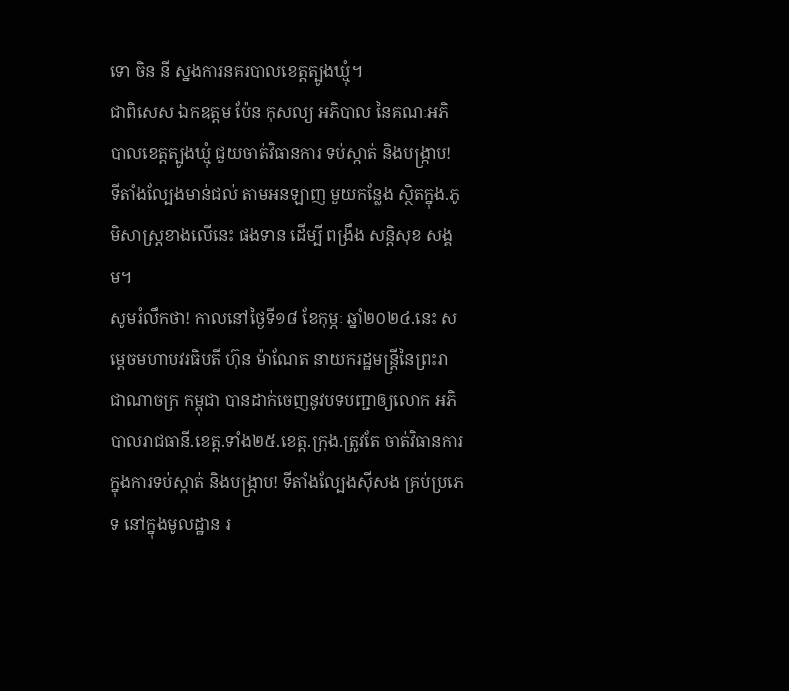ទោ ចិន នី ស្នងការនគរបាលខេត្តត្បូងឃ្មុំ។
ជាពិសេស ឯកឧត្តម ប៉ែន កុសល្យ អភិបាល នៃគណៈអភិបាលខេត្តត្បូងឃ្មុំ ជួយចាត់វិធានការ ទប់ស្កាត់ និងបង្រ្កាប! ទីតាំងល្បែងមាន់ជល់ តាមអនឡាញ មួយកន្លែង ស្ថិតក្នុង.ភូមិសាស្រ្តខាងលើនេះ ផងទាន ដើម្បី ពង្រឹង សន្តិសុខ សង្គម។
សូមរំលឹកថា! កាលនៅថ្ងៃទី១៨ ខែកុម្ភៈ ឆ្នាំ២០២៤.នេះ សម្តេចមហាបវរធិបតី ហ៊ុន ម៉ាណែត នាយករដ្ឋមន្ត្រីនៃព្រះរាជាណាចក្រ កម្ពុជា បានដាក់ចេញនូវបទបញ្ជាឲ្យលោក អភិបាលរាជធានី.ខេត្ត.ទាំង២៥.ខេត្ត.ក្រុង.ត្រូវតែ ចាត់វិធានការ ក្នុងការទប់ស្កាត់ និងបង្រ្កាប! ទីតាំងល្បែងសុីសង គ្រប់ប្រភេទ នៅក្នុងមូលដ្ឋាន រ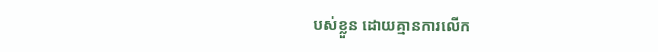បស់ខ្លួន ដោយគ្មានការលើក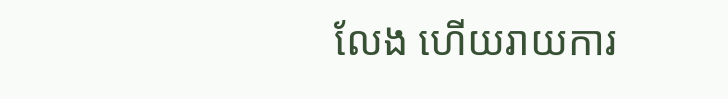លែង ហើយរាយការ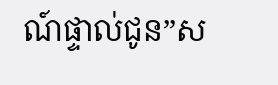ណ៍ផ្ទាល់ជូន”ស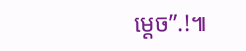ម្តេច”.!៕